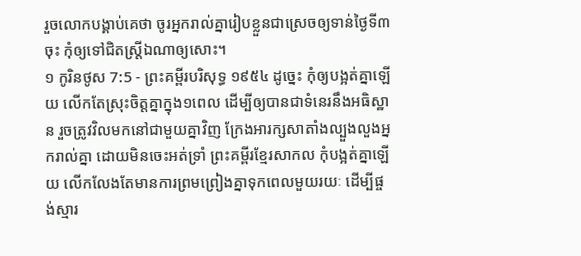រួចលោកបង្គាប់គេថា ចូរអ្នករាល់គ្នារៀបខ្លួនជាស្រេចឲ្យទាន់ថ្ងៃទី៣ចុះ កុំឲ្យទៅជិតស្ត្រីឯណាឲ្យសោះ។
១ កូរិនថូស 7:5 - ព្រះគម្ពីរបរិសុទ្ធ ១៩៥៤ ដូច្នេះ កុំឲ្យបង្អត់គ្នាឡើយ លើកតែស្រុះចិត្តគ្នាក្នុង១ពេល ដើម្បីឲ្យបានជាទំនេរនឹងអធិស្ឋាន រួចត្រូវវិលមកនៅជាមួយគ្នាវិញ ក្រែងអារក្សសាតាំងល្បួងលួងអ្នករាល់គ្នា ដោយមិនចេះអត់ទ្រាំ ព្រះគម្ពីរខ្មែរសាកល កុំបង្អត់គ្នាឡើយ លើកលែងតែមានការព្រមព្រៀងគ្នាទុកពេលមួយរយៈ ដើម្បីផ្ចង់ស្មារ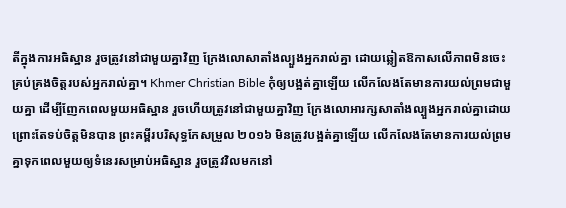តីក្នុងការអធិស្ឋាន រួចត្រូវនៅជាមួយគ្នាវិញ ក្រែងលោសាតាំងល្បួងអ្នករាល់គ្នា ដោយឆ្លៀតឱកាសលើភាពមិនចេះគ្រប់គ្រងចិត្តរបស់អ្នករាល់គ្នា។ Khmer Christian Bible កុំឲ្យបង្អត់គ្នាឡើយ លើកលែងតែមានការយល់ព្រមជាមួយគ្នា ដើម្បីញែកពេលមួយអធិស្ឋាន រួចហើយត្រូវនៅជាមួយគ្នាវិញ ក្រែងលោអារក្សសាតាំងល្បួងអ្នករាល់គ្នាដោយព្រោះតែទប់ចិត្ដមិនបាន ព្រះគម្ពីរបរិសុទ្ធកែសម្រួល ២០១៦ មិនត្រូវបង្អត់គ្នាឡើយ លើកលែងតែមានការយល់ព្រមគ្នាទុកពេលមួយឲ្យទំនេរសម្រាប់អធិស្ឋាន រួចត្រូវវិលមកនៅ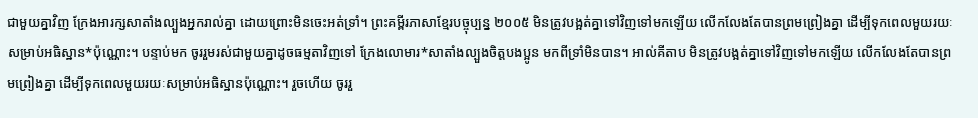ជាមួយគ្នាវិញ ក្រែងអារក្សសាតាំងល្បួងអ្នករាល់គ្នា ដោយព្រោះមិនចេះអត់ទ្រាំ។ ព្រះគម្ពីរភាសាខ្មែរបច្ចុប្បន្ន ២០០៥ មិនត្រូវបង្អត់គ្នាទៅវិញទៅមកឡើយ លើកលែងតែបានព្រមព្រៀងគ្នា ដើម្បីទុកពេលមួយរយៈសម្រាប់អធិស្ឋាន*ប៉ុណ្ណោះ។ បន្ទាប់មក ចូររួមរស់ជាមួយគ្នាដូចធម្មតាវិញទៅ ក្រែងលោមារ*សាតាំងល្បួងចិត្តបងប្អូន មកពីទ្រាំមិនបាន។ អាល់គីតាប មិនត្រូវបង្អត់គ្នាទៅវិញទៅមកឡើយ លើកលែងតែបានព្រមព្រៀងគ្នា ដើម្បីទុកពេលមួយរយៈសម្រាប់អធិស្ឋានប៉ុណ្ណោះ។ រួចហើយ ចូររួ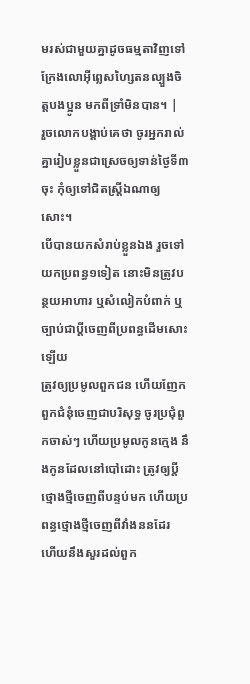មរស់ជាមួយគ្នាដូចធម្មតាវិញទៅ ក្រែងលោអ៊ីព្លេសហ្សៃតនល្បួងចិត្ដបងប្អូន មកពីទ្រាំមិនបាន។ |
រួចលោកបង្គាប់គេថា ចូរអ្នករាល់គ្នារៀបខ្លួនជាស្រេចឲ្យទាន់ថ្ងៃទី៣ចុះ កុំឲ្យទៅជិតស្ត្រីឯណាឲ្យសោះ។
បើបានយកសំរាប់ខ្លួនឯង រួចទៅយកប្រពន្ធ១ទៀត នោះមិនត្រូវបន្ថយអាហារ ឬសំលៀកបំពាក់ ឬច្បាប់ជាប្ដីចេញពីប្រពន្ធដើមសោះឡើយ
ត្រូវឲ្យប្រមូលពួកជន ហើយញែកពួកជំនុំចេញជាបរិសុទ្ធ ចូរប្រជុំពួកចាស់ៗ ហើយប្រមូលកូនក្មេង នឹងកូនដែលនៅបៅដោះ ត្រូវឲ្យប្ដីថ្មោងថ្មីចេញពីបន្ទប់មក ហើយប្រពន្ធថ្មោងថ្មីចេញពីវាំងននដែរ
ហើយនឹងសួរដល់ពួក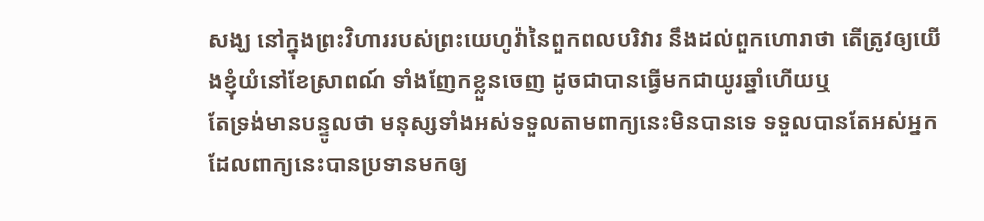សង្ឃ នៅក្នុងព្រះវិហាររបស់ព្រះយេហូវ៉ានៃពួកពលបរិវារ នឹងដល់ពួកហោរាថា តើត្រូវឲ្យយើងខ្ញុំយំនៅខែស្រាពណ៍ ទាំងញែកខ្លួនចេញ ដូចជាបានធ្វើមកជាយូរឆ្នាំហើយឬ
តែទ្រង់មានបន្ទូលថា មនុស្សទាំងអស់ទទួលតាមពាក្យនេះមិនបានទេ ទទួលបានតែអស់អ្នកដែលពាក្យនេះបានប្រទានមកឲ្យ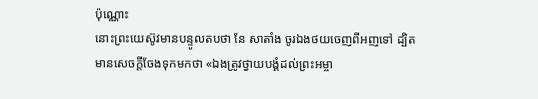ប៉ុណ្ណោះ
នោះព្រះយេស៊ូវមានបន្ទូលតបថា នែ សាតាំង ចូរឯងថយចេញពីអញទៅ ដ្បិតមានសេចក្ដីចែងទុកមកថា «ឯងត្រូវថ្វាយបង្គំដល់ព្រះអម្ចា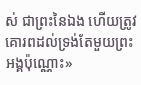ស់ ជាព្រះនៃឯង ហើយត្រូវគោរពដល់ទ្រង់តែមួយព្រះអង្គប៉ុណ្ណោះ»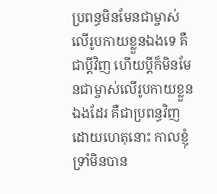ប្រពន្ធមិនមែនជាម្ចាស់លើរូបកាយខ្លួនឯងទេ គឺជាប្ដីវិញ ហើយប្ដីក៏មិនមែនជាម្ចាស់លើរូបកាយខ្លួនឯងដែរ គឺជាប្រពន្ធវិញ
ដោយហេតុនោះ កាលខ្ញុំទ្រាំមិនបាន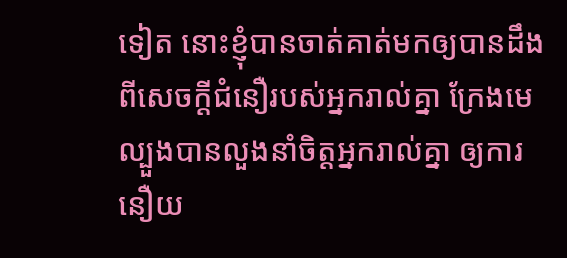ទៀត នោះខ្ញុំបានចាត់គាត់មកឲ្យបានដឹងពីសេចក្ដីជំនឿរបស់អ្នករាល់គ្នា ក្រែងមេល្បួងបានលួងនាំចិត្តអ្នករាល់គ្នា ឲ្យការនឿយ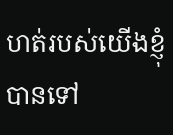ហត់របស់យើងខ្ញុំបានទៅ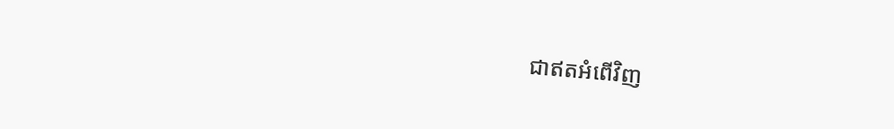ជាឥតអំពើវិញ